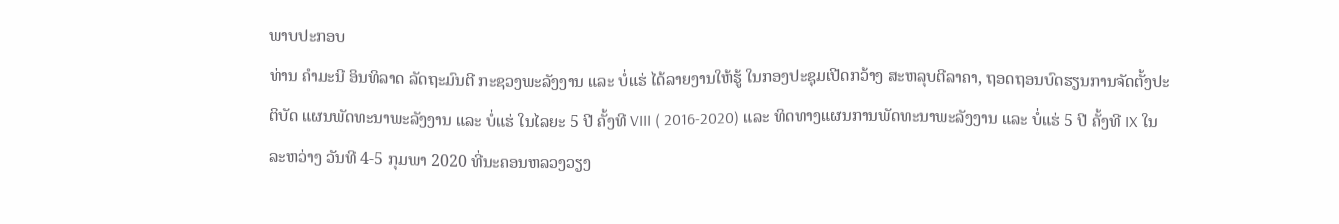ພາບປະກອບ
ທ່ານ ຄຳມະນີ ອິນທິລາດ ລັດຖະມົນຕີ ກະຊວງພະລັງງານ ແລະ ບໍ່ແຮ່ ໄດ້ລາຍງານໃຫ້ຮູ້ ໃນກອງປະຊຸມເປີດກວ້າງ ສະຫລຸບຕີລາຄາ, ຖອດຖອນບົດຮຽນການຈັດຕັ້ງປະຕິບັດ ແຜນພັດທະນາພະລັງງານ ແລະ ບໍ່ແຮ່ ໃນໄລຍະ 5 ປີ ຄັ້ງທີ VIII ( 2016-2020) ແລະ ທິດທາງແຜນການພັດທະນາພະລັງງານ ແລະ ບໍ່ແຮ່ 5 ປີ ຄັ້ງທີ IX ໃນລະຫວ່າງ ວັນທີ 4-5 ກຸມພາ 2020 ທີ່ນະຄອນຫລວງວຽງ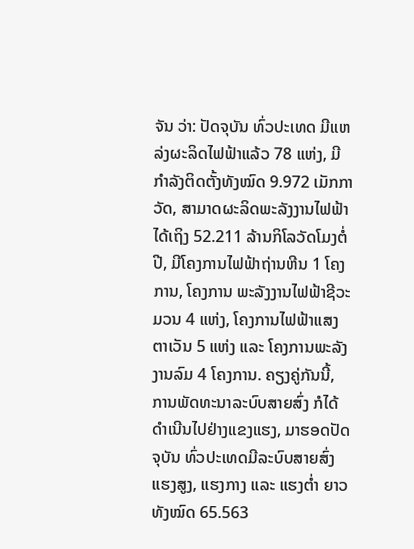ຈັນ ວ່າ: ປັດຈຸບັນ ທົ່ວປະເທດ ມີແຫລ່ງຜະລິດໄຟຟ້າແລ້ວ 78 ແຫ່ງ, ມີກຳລັງຕິດຕັ້ງທັງໝົດ 9.972 ເມັກກາວັດ, ສາມາດຜະລິດພະລັງງານໄຟຟ້າ ໄດ້ເຖິງ 52.211 ລ້ານກິໂລວັດໂມງຕໍ່ປີ, ມີໂຄງການໄຟຟ້າຖ່ານຫີນ 1 ໂຄງການ, ໂຄງການ ພະລັງງານໄຟຟ້າຊີວະມວນ 4 ແຫ່ງ, ໂຄງການໄຟຟ້າແສງຕາເວັນ 5 ແຫ່ງ ແລະ ໂຄງການພະລັງງານລົມ 4 ໂຄງການ. ຄຽງຄູ່ກັນນີ້, ການພັດທະນາລະບົບສາຍສົ່ງ ກໍໄດ້ດໍາເນີນໄປຢ່າງແຂງແຮງ, ມາຮອດປັດຈຸບັນ ທົ່ວປະເທດມີລະບົບສາຍສົ່ງແຮງສູງ, ແຮງກາງ ແລະ ແຮງຕໍ່າ ຍາວທັງໝົດ 65.563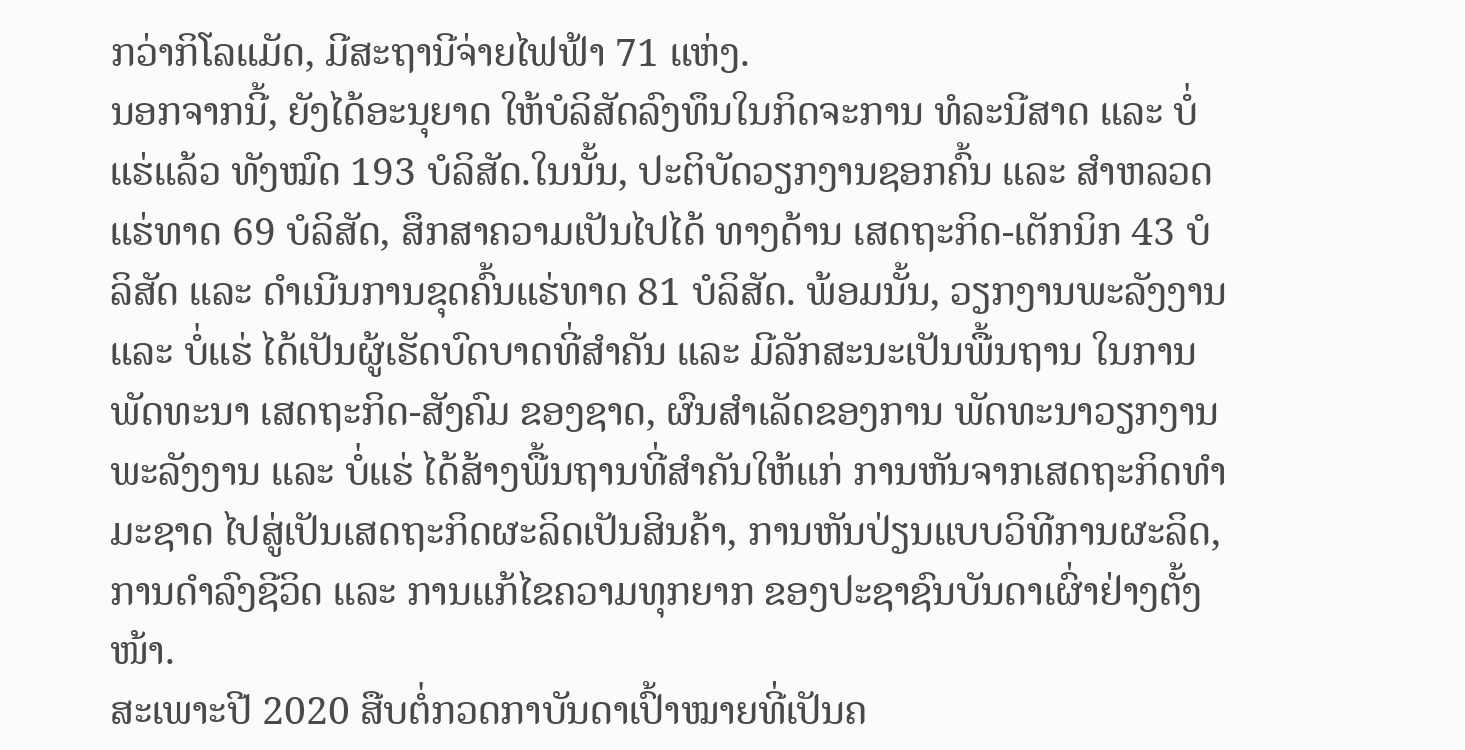ກວ່າກິໂລແມັດ, ມີສະຖານີຈ່າຍໄຟຟ້າ 71 ແຫ່ງ.
ນອກຈາກນີ້, ຍັງໄດ້ອະນຸຍາດ ໃຫ້ບໍລິສັດລົງທຶນໃນກິດຈະການ ທໍລະນີສາດ ແລະ ບໍ່ແຮ່ແລ້ວ ທັງໝົດ 193 ບໍລິສັດ.ໃນນັ້ນ, ປະຕິບັດວຽກງານຊອກຄົ້ນ ແລະ ສໍາຫລວດແຮ່ທາດ 69 ບໍລິສັດ, ສຶກສາຄວາມເປັນໄປໄດ້ ທາງດ້ານ ເສດຖະກິດ-ເຕັກນິກ 43 ບໍລິສັດ ແລະ ດໍາເນີນການຂຸດຄົ້ນແຮ່ທາດ 81 ບໍລິສັດ. ພ້ອມນັ້ນ, ວຽກງານພະລັງງານ ແລະ ບໍ່ແຮ່ ໄດ້ເປັນຜູ້ເຮັດບົດບາດທີ່ສຳຄັນ ແລະ ມີລັກສະນະເປັນພື້ນຖານ ໃນການພັດທະນາ ເສດຖະກິດ-ສັງຄົມ ຂອງຊາດ, ຜົນສຳເລັດຂອງການ ພັດທະນາວຽກງານພະລັງງານ ແລະ ບໍ່ແຮ່ ໄດ້ສ້າງພື້ນຖານທີ່ສຳຄັນໃຫ້ແກ່ ການຫັນຈາກເສດຖະກິດທຳມະຊາດ ໄປສູ່ເປັນເສດຖະກິດຜະລິດເປັນສິນຄ້າ, ການຫັນປ່ຽນແບບວິທີການຜະລິດ, ການດຳລົງຊີວິດ ແລະ ການແກ້ໄຂຄວາມທຸກຍາກ ຂອງປະຊາຊົນບັນດາເຜົ່າຢ່າງຕັ້ງໜ້າ.
ສະເພາະປີ 2020 ສືບຕໍ່ກວດກາບັນດາເປົ້າໝາຍທີ່ເປັນຄ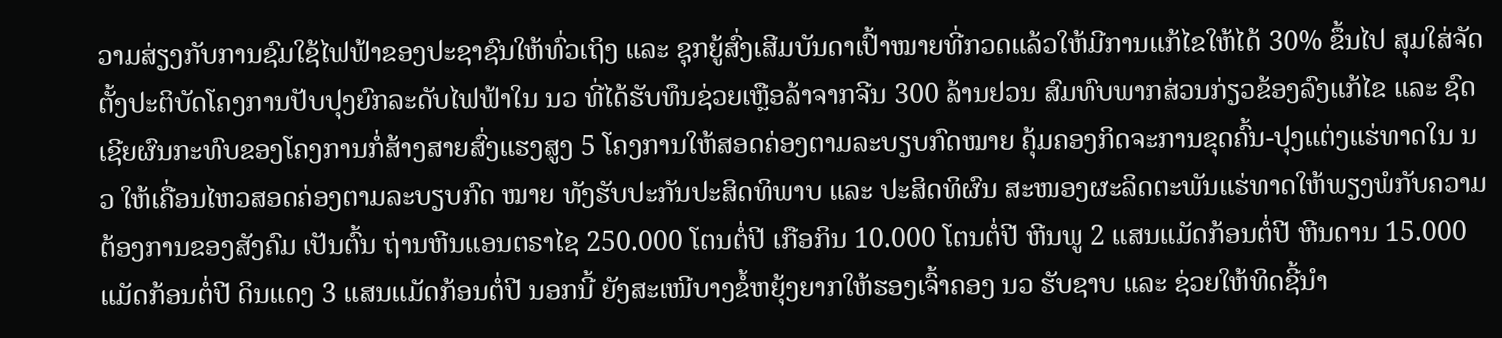ວາມສ່ຽງກັບການຊົມໃຊ້ໄຟຟ້າຂອງປະຊາຊົນໃຫ້ທົ່ວເຖິງ ແລະ ຊຸກຍູ້ສົ່ງເສີມບັນດາເປົ້າໝາຍທີ່ກວດແລ້ວໃຫ້ມີການແກ້ໄຂໃຫ້ໄດ້ 30% ຂຶ້ນໄປ ສຸມໃສ່ຈັດຕັ້ງປະຕິບັດໂຄງການປັບປຸງຍົກລະດັບໄຟຟ້າໃນ ນວ ທີ່ໄດ້ຮັບທຶນຊ່ວຍເຫຼືອລ້າຈາກຈີນ 300 ລ້ານຢວນ ສົມທົບພາກສ່ວນກ່ຽວຂ້ອງລົງແກ້ໄຂ ແລະ ຊົດເຊີຍຜົນກະທົບຂອງໂຄງການກໍ່ສ້າງສາຍສົ່ງແຮງສູງ 5 ໂຄງການໃຫ້ສອດຄ່ອງຕາມລະບຽບກົດໝາຍ ຄຸ້ມຄອງກິດຈະການຂຸດຄົ້ນ-ປຸງແຕ່ງແຮ່ທາດໃນ ນວ ໃຫ້ເຄື່ອນໄຫວສອດຄ່ອງຕາມລະບຽບກົດ ໝາຍ ທັງຮັບປະກັນປະສິດທິພາບ ແລະ ປະສິດທິຜົນ ສະໜອງຜະລິດຕະພັນແຮ່ທາດໃຫ້ພຽງພໍກັບຄວາມຕ້ອງການຂອງສັງຄົມ ເປັນຕົ້ນ ຖ່ານຫີນແອນຕຣາໄຊ 250.000 ໂຕນຕໍ່ປີ ເກືອກິນ 10.000 ໂຕນຕໍ່ປີ ຫີນພູ 2 ແສນແມັດກ້ອນຕໍ່ປີ ຫີນດານ 15.000 ແມັດກ້ອນຕໍ່ປີ ດິນແດງ 3 ແສນແມັດກ້ອນຕໍ່ປີ ນອກນີ້ ຍັງສະເໜີບາງຂໍ້ຫຍຸ້ງຍາກໃຫ້ຮອງເຈົ້າຄອງ ນວ ຮັບຊາບ ແລະ ຊ່ວຍໃຫ້ທິດຊີ້ນຳ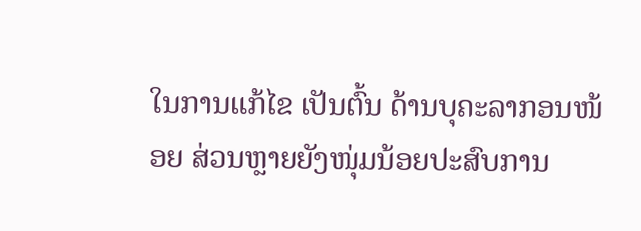ໃນການແກ້ໄຂ ເປັນຕົ້ນ ດ້ານບຸຄະລາກອນໜ້ອຍ ສ່ວນຫຼາຍຍັງໜຸ່ມນ້ອຍປະສົບການ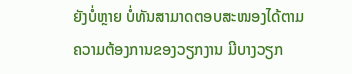ຍັງບໍ່ຫຼາຍ ບໍ່ທັນສາມາດຕອບສະໜອງໄດ້ຕາມຄວາມຕ້ອງການຂອງວຽກງານ ມີບາງວຽກ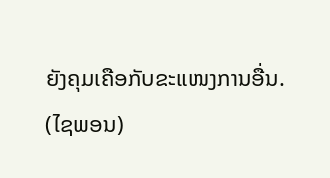ຍັງຄຸມເຄືອກັບຂະແໜງການອື່ນ.
(ໄຊພອນ)